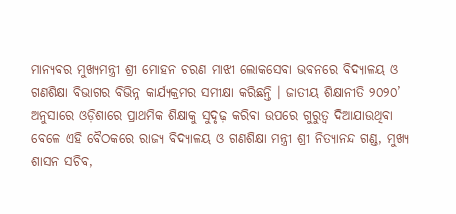ମାନ୍ୟବର ମୁଖ୍ୟମନ୍ତ୍ରୀ ଶ୍ରୀ ମୋହନ ଚରଣ ମାଝୀ ଲୋକସେବା ଭବନରେ ବିଦ୍ୟାଳୟ ଓ ଗଣଶିକ୍ଷା ବିଭାଗର ବିଭିନ୍ନ କାର୍ଯ୍ୟକ୍ରମର ସମୀକ୍ଷା କରିଛନ୍ତି । ଜାତୀୟ ଶିକ୍ଷାନୀତି ୨୦୨୦’ ଅନୁସାରେ ଓଡ଼ିଶାରେ ପ୍ରାଥମିକ ଶିକ୍ଷାକୁ ସୁଦୃଢ଼ କରିବା ଉପରେ ଗୁରୁତ୍ୱ ଦିଆଯାଉଥିବା ବେଳେ ଏହି ବୈଠକରେ ରାଜ୍ୟ ବିଦ୍ୟାଳୟ ଓ ଗଣଶିକ୍ଷା ମନ୍ତ୍ରୀ ଶ୍ରୀ ନିତ୍ୟାନନ୍ଦ ଗଣ୍ଡ, ମୁଖ୍ୟ ଶାସନ ସଚିବ,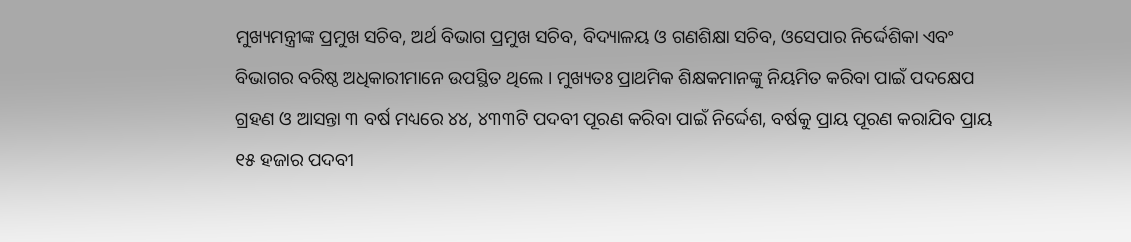ମୁଖ୍ୟମନ୍ତ୍ରୀଙ୍କ ପ୍ରମୁଖ ସଚିବ, ଅର୍ଥ ବିଭାଗ ପ୍ରମୁଖ ସଚିବ, ବିଦ୍ୟାଳୟ ଓ ଗଣଶିକ୍ଷା ସଚିବ, ଓସେପାର ନିର୍ଦ୍ଦେଶିକା ଏବଂ ବିଭାଗର ବରିଷ୍ଠ ଅଧିକାରୀମାନେ ଉପସ୍ଥିତ ଥିଲେ । ମୁଖ୍ୟତଃ ପ୍ରାଥମିକ ଶିକ୍ଷକମାନଙ୍କୁ ନିୟମିତ କରିବା ପାଇଁ ପଦକ୍ଷେପ ଗ୍ରହଣ ଓ ଆସନ୍ତା ୩ ବର୍ଷ ମଧ୍ୟରେ ୪୪, ୪୩୩ଟି ପଦବୀ ପୂରଣ କରିବା ପାଇଁ ନିର୍ଦ୍ଦେଶ, ବର୍ଷକୁ ପ୍ରାୟ ପୂରଣ କରାଯିବ ପ୍ରାୟ ୧୫ ହଜାର ପଦବୀ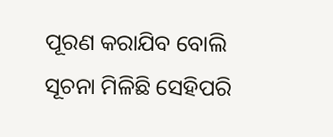ପୂରଣ କରାଯିବ ବୋଲି ସୂଚନା ମିଳିଛି ସେହିପରି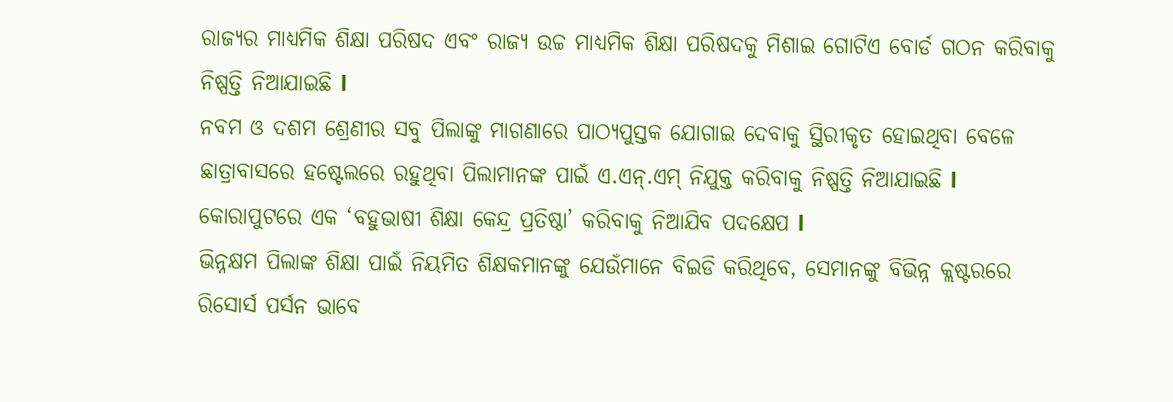ରାଜ୍ୟର ମାଧ୍ୟମିକ ଶିକ୍ଷା ପରିଷଦ ଏବଂ ରାଜ୍ୟ ଉଚ୍ଚ ମାଧ୍ୟମିକ ଶିକ୍ଷା ପରିଷଦକୁ ମିଶାଇ ଗୋଟିଏ ବୋର୍ଡ ଗଠନ କରିବାକୁ ନିଷ୍ପତ୍ତି ନିଆଯାଇଛି l
ନବମ ଓ ଦଶମ ଶ୍ରେଣୀର ସବୁ ପିଲାଙ୍କୁ ମାଗଣାରେ ପାଠ୍ୟପୁସ୍ତକ ଯୋଗାଇ ଦେବାକୁ ସ୍ଥିରୀକୃତ ହୋଇଥିବା ବେଳେ ଛାତ୍ରାବାସରେ ହଷ୍ଟେଲରେ ରହୁଥିବା ପିଲାମାନଙ୍କ ପାଇଁ ଏ.ଏନ୍.ଏମ୍ ନିଯୁକ୍ତ କରିବାକୁ ନିଷ୍ପତ୍ତି ନିଆଯାଇଛି l
କୋରାପୁଟରେ ଏକ ‘ବହୁଭାଷୀ ଶିକ୍ଷା କେନ୍ଦ୍ର ପ୍ରତିଷ୍ଠା’ କରିବାକୁ ନିଆଯିବ ପଦକ୍ଷେପ l
ଭିନ୍ନକ୍ଷମ ପିଲାଙ୍କ ଶିକ୍ଷା ପାଇଁ ନିୟମିତ ଶିକ୍ଷକମାନଙ୍କୁ ଯେଉଁମାନେ ବିଇଡି କରିଥିବେ, ସେମାନଙ୍କୁ ବିଭିନ୍ନ କ୍ଲଷ୍ଟରରେ ରିସୋର୍ସ ପର୍ସନ ଭାବେ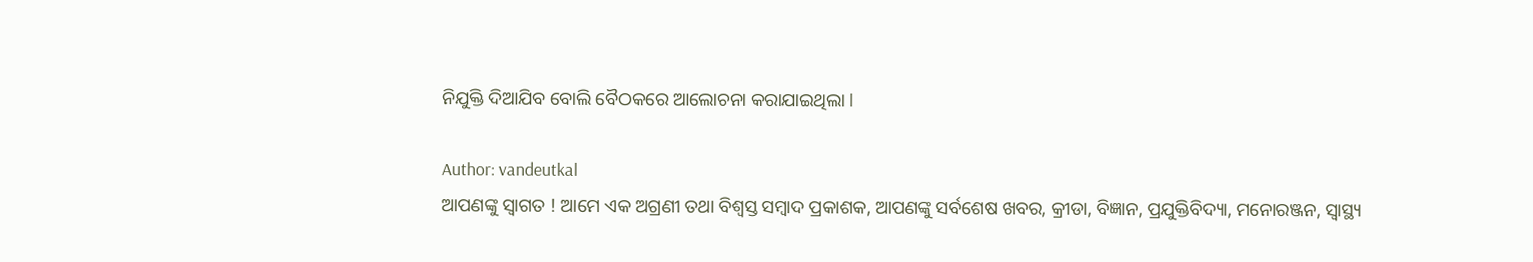ନିଯୁକ୍ତି ଦିଆଯିବ ବୋଲି ବୈଠକରେ ଆଲୋଚନା କରାଯାଇଥିଲା l

Author: vandeutkal
ଆପଣଙ୍କୁ ସ୍ଵାଗତ ! ଆମେ ଏକ ଅଗ୍ରଣୀ ତଥା ବିଶ୍ୱସ୍ତ ସମ୍ବାଦ ପ୍ରକାଶକ, ଆପଣଙ୍କୁ ସର୍ବଶେଷ ଖବର, କ୍ରୀଡା, ବିଜ୍ଞାନ, ପ୍ରଯୁକ୍ତିବିଦ୍ୟା, ମନୋରଞ୍ଜନ, ସ୍ୱାସ୍ଥ୍ୟ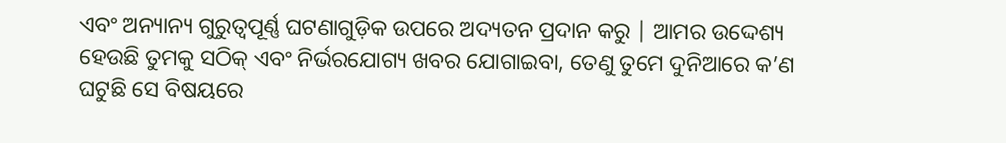ଏବଂ ଅନ୍ୟାନ୍ୟ ଗୁରୁତ୍ୱପୂର୍ଣ୍ଣ ଘଟଣାଗୁଡ଼ିକ ଉପରେ ଅଦ୍ୟତନ ପ୍ରଦାନ କରୁ | ଆମର ଉଦ୍ଦେଶ୍ୟ ହେଉଛି ତୁମକୁ ସଠିକ୍ ଏବଂ ନିର୍ଭରଯୋଗ୍ୟ ଖବର ଯୋଗାଇବା, ତେଣୁ ତୁମେ ଦୁନିଆରେ କ’ଣ ଘଟୁଛି ସେ ବିଷୟରେ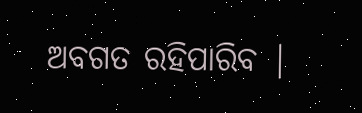ଅବଗତ ରହିପାରିବ |